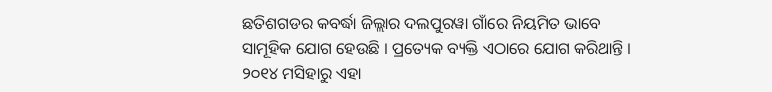ଛତିଶଗଡର କବର୍ଦ୍ଧା ଜିଲ୍ଲାର ଦଲପୁରୱା ଗାଁରେ ନିୟମିତ ଭାବେ ସାମୂହିକ ଯୋଗ ହେଉଛି । ପ୍ରତ୍ୟେକ ବ୍ୟକ୍ତି ଏଠାରେ ଯୋଗ କରିଥାନ୍ତି । ୨୦୧୪ ମସିହାରୁ ଏହା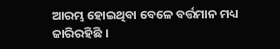ଆରମ୍ଭ ହୋଇଥିବା ବେଳେ ବର୍ତ୍ତମାନ ମଧ୍ୟ ଜାରିରହିଛି ।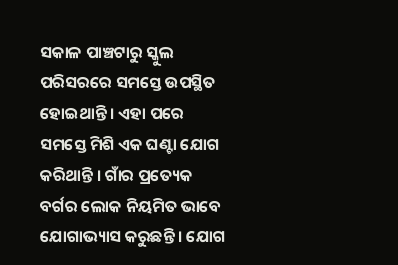ସକାଳ ପାଞ୍ଚଟାରୁ ସ୍କୁଲ ପରିସରରେ ସମସ୍ତେ ଉପସ୍ଥିତ ହୋଇଥାନ୍ତି । ଏହା ପରେ ସମସ୍ତେ ମିଶି ଏକ ଘଣ୍ଟା ଯୋଗ କରିଥାନ୍ତି । ଗାଁର ପ୍ରତ୍ୟେକ ବର୍ଗର ଲୋକ ନିୟମିତ ଭାବେ ଯୋଗାଭ୍ୟାସ କରୁଛନ୍ତି । ଯୋଗ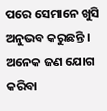ପରେ ସେମାନେ ଖୁସି ଅନୁଭବ କରୁଛନ୍ତି । ଅନେକ ଜଣ ଯୋଗ କରିବା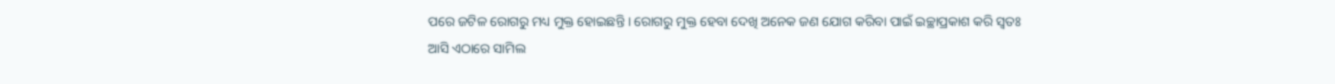ପରେ ଜଟିଳ ରୋଗରୁ ମଧ୍ୟ ମୁକ୍ତ ହୋଇଛନ୍ତି । ରୋଗରୁ ମୁକ୍ତ ହେବା ଦେଖି ଅନେକ ଜଣ ଯୋଗ କରିବା ପାଇଁ ଇଚ୍ଛାପ୍ରକାଶ କରି ସ୍ୱତଃ ଆସି ଏଠାରେ ସାମିଲ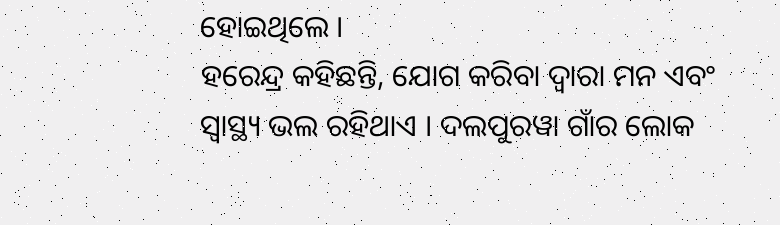ହୋଇଥିଲେ ।
ହରେନ୍ଦ୍ର କହିଛନ୍ତି, ଯୋଗ କରିବା ଦ୍ୱାରା ମନ ଏବଂ ସ୍ୱାସ୍ଥ୍ୟ ଭଲ ରହିଥାଏ । ଦଲପୁରୱା ଗାଁର ଲୋକ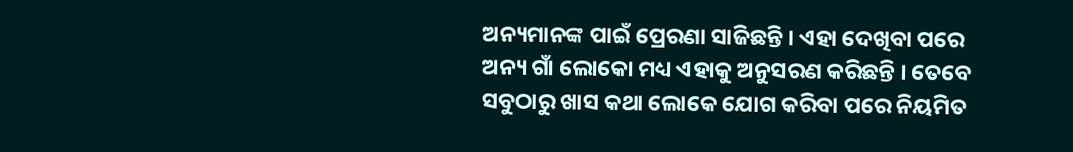ଅନ୍ୟମାନଙ୍କ ପାଇଁ ପ୍ରେରଣା ସାଜିଛନ୍ତି । ଏହା ଦେଖିବା ପରେ ଅନ୍ୟ ଗାଁ ଲୋକୋ ମଧ୍ୟ ଏହାକୁ ଅନୁସରଣ କରିଛନ୍ତି । ତେବେ ସବୁଠାରୁ ଖାସ କଥା ଲୋକେ ଯୋଗ କରିବା ପରେ ନିୟମିତ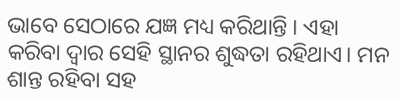ଭାବେ ସେଠାରେ ଯଜ୍ଞ ମଧ୍ୟ କରିଥାନ୍ତି । ଏହା କରିବା ଦ୍ୱାର ସେହି ସ୍ଥାନର ଶୁଦ୍ଧତା ରହିଥାଏ। ମନ ଶାନ୍ତ ରହିବା ସହ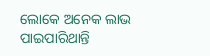ଲୋକେ ଅନେକ ଲାଭ ପାଇପାରିଥାନ୍ତି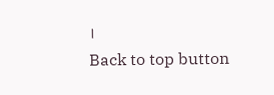।
Back to top button